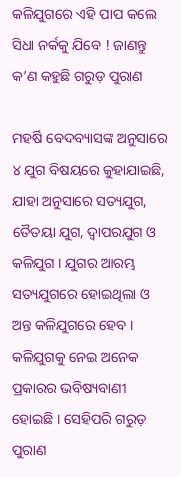କଳିଯୁଗରେ ଏହି ପାପ କଲେ ସିଧା ନର୍କକୁ ଯିବେ ! ଜାଣନ୍ତୁ କ’ଣ କହୁଛି ଗରୁଡ଼ ପୁରାଣ

ମହର୍ଷି ବେଦବ୍ୟାସଙ୍କ ଅନୁସାରେ ୪ ଯୁଗ ବିଷୟରେ କୁହାଯାଇଛି, ଯାହା ଅନୁସାରେ ସତ୍ୟଯୁଗ, ତୈତୟା ଯୁଗ, ଦ୍ୱାପରଯୁଗ ଓ କଳିଯୁଗ । ଯୁଗର ଆରମ୍ଭ ସତ୍ୟଯୁଗରେ ହୋଇଥିଲା ଓ ଅନ୍ତ କଳିଯୁଗରେ ହେବ । କଳିଯୁଗକୁ ନେଇ ଅନେକ ପ୍ରକାରର ଭବିଷ୍ୟବାଣୀ ହୋଇଛି । ସେହିପରି ଗରୁଡ଼ ପୁରାଣ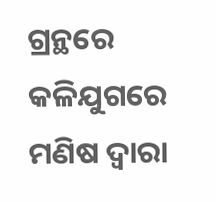ଗ୍ରନ୍ଥରେ କଳିଯୁଗରେ ମଣିଷ ଦ୍ୱାରା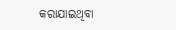କରାଯାଇଥିବା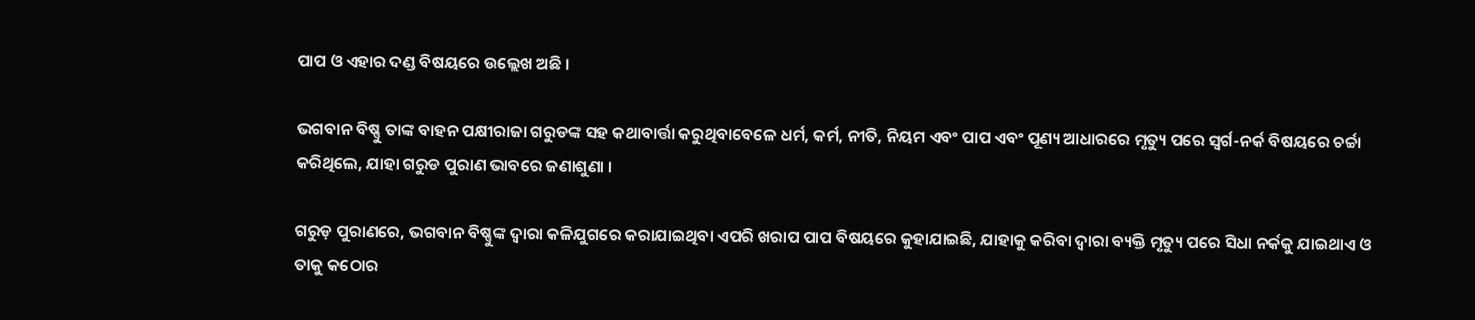ପାପ ଓ ଏହାର ଦଣ୍ଡ ବିଷୟରେ ଉଲ୍ଲେଖ ଅଛି ।

ଭଗବାନ ବିଷ୍ଣୁ ତାଙ୍କ ବାହନ ପକ୍ଷୀରାଜା ଗରୁଡଙ୍କ ସହ କଥାବାର୍ତ୍ତା କରୁଥିବାବେଳେ ଧର୍ମ, କର୍ମ, ନୀତି, ନିୟମ ଏବଂ ପାପ ଏବଂ ପୂଣ୍ୟ ଆଧାରରେ ମୃତ୍ୟୁ ପରେ ସ୍ୱର୍ଗ-ନର୍କ ବିଷୟରେ ଚର୍ଚ୍ଚା କରିଥିଲେ, ଯାହା ଗରୁଡ ପୁରାଣ ଭାବରେ ଜଣାଶୁଣା ।

ଗରୁଡ଼ ପୁରାଣରେ, ଭଗବାନ ବିଷ୍ଣୁଙ୍କ ଦ୍ୱାରା କଳିଯୁଗରେ କରାଯାଇଥିବା ଏପରି ଖରାପ ପାପ ବିଷୟରେ କୁହାଯାଇଛି, ଯାହାକୁ କରିବା ଦ୍ୱାରା ବ୍ୟକ୍ତି ମୃତ୍ୟୁ ପରେ ସିଧା ନର୍କକୁ ଯାଇଥାଏ ଓ ତାକୁ କଠୋର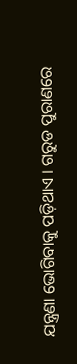ଯନ୍ତ୍ରଣା ଭୋଗିବାକୁ ପଡ଼ିଥାଏ । ଗରୁଡ ପୁରାଣରେ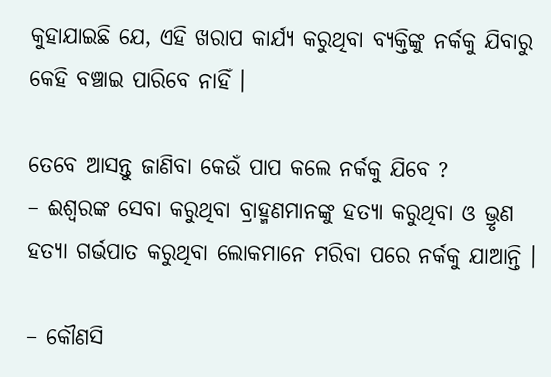କୁହାଯାଇଛି ଯେ, ଏହି ଖରାପ କାର୍ଯ୍ୟ କରୁଥିବା ବ୍ୟକ୍ତିଙ୍କୁ ନର୍କକୁ ଯିବାରୁ କେହି ବଞ୍ଚାଇ ପାରିବେ ନାହିଁ ।

ତେବେ ଆସନ୍ତୁ ଜାଣିବା କେଉଁ ପାପ କଲେ ନର୍କକୁ ଯିବେ ?
– ଈଶ୍ୱରଙ୍କ ସେବା କରୁଥିବା ବ୍ରାହ୍ମଣମାନଙ୍କୁ ହତ୍ୟା କରୁଥିବା ଓ ଭ୍ରୃଣ ହତ୍ୟା ଗର୍ଭପାତ କରୁଥିବା ଲୋକମାନେ ମରିବା ପରେ ନର୍କକୁ ଯାଆନ୍ତି ।

– କୌଣସି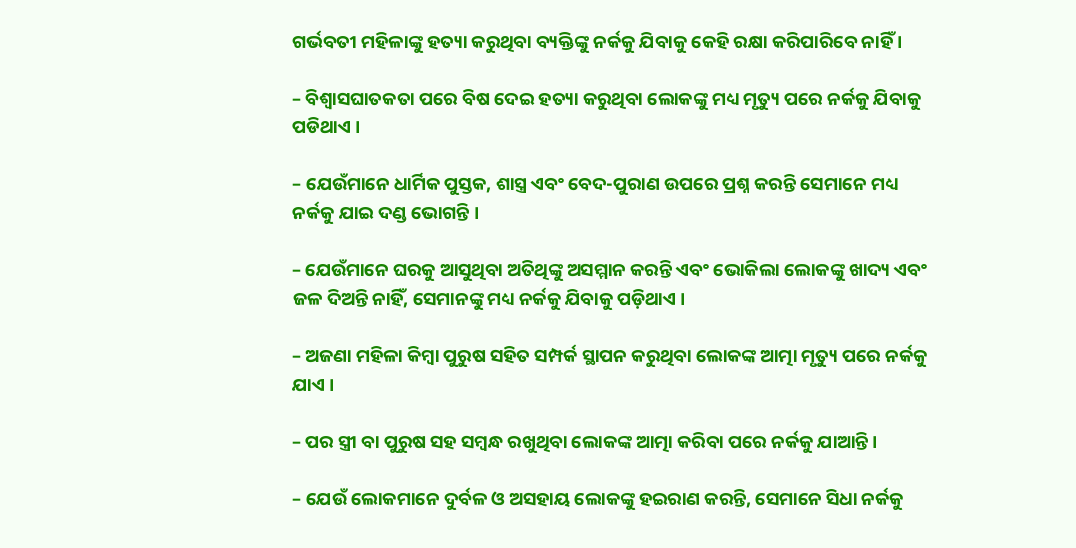ଗର୍ଭବତୀ ମହିଳାଙ୍କୁ ହତ୍ୟା କରୁଥିବା ବ୍ୟକ୍ତିଙ୍କୁ ନର୍କକୁ ଯିବାକୁ କେହି ରକ୍ଷା କରିପାରିବେ ନାହିଁ ।

– ବିଶ୍ୱାସଘାତକତା ପରେ ବିଷ ଦେଇ ହତ୍ୟା କରୁଥିବା ଲୋକଙ୍କୁ ମଧ୍ୟ ମୃତ୍ୟୁ ପରେ ନର୍କକୁ ଯିବାକୁ ପଡିଥାଏ ।

– ଯେଉଁମାନେ ଧାର୍ମିକ ପୁସ୍ତକ, ଶାସ୍ତ୍ର ଏବଂ ବେଦ-ପୁରାଣ ଉପରେ ପ୍ରଶ୍ନ କରନ୍ତି ସେମାନେ ମଧ୍ୟ ନର୍କକୁ ଯାଇ ଦଣ୍ଡ ଭୋଗନ୍ତି ।

– ଯେଉଁମାନେ ଘରକୁ ଆସୁଥିବା ଅତିଥିଙ୍କୁ ଅସମ୍ମାନ କରନ୍ତି ଏବଂ ଭୋକିଲା ଲୋକଙ୍କୁ ଖାଦ୍ୟ ଏବଂ ଜଳ ଦିଅନ୍ତି ନାହିଁ, ସେମାନଙ୍କୁ ମଧ୍ୟ ନର୍କକୁ ଯିବାକୁ ପଡ଼ିଥାଏ ।

– ଅଜଣା ମହିଳା କିମ୍ବା ପୁରୁଷ ସହିତ ସମ୍ପର୍କ ସ୍ଥାପନ କରୁଥିବା ଲୋକଙ୍କ ଆତ୍ମା ମୃତ୍ୟୁ ପରେ ନର୍କକୁ ଯାଏ ।

– ପର ସ୍ତ୍ରୀ ବା ପୁରୁଷ ସହ ସମ୍ବନ୍ଧ ରଖୁଥିବା ଲୋକଙ୍କ ଆତ୍ମା କରିବା ପରେ ନର୍କକୁ ଯାଆନ୍ତି ।

– ଯେଉଁ ଲୋକମାନେ ଦୁର୍ବଳ ଓ ଅସହାୟ ଲୋକଙ୍କୁ ହଇରାଣ କରନ୍ତି, ସେମାନେ ସିଧା ନର୍କକୁ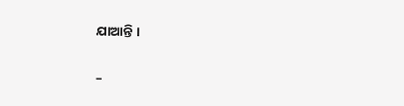ଯାଆନ୍ତି ।

–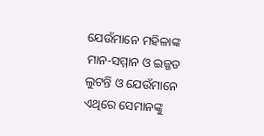ଯେଉଁମାନେ ମହିଳାଙ୍କ ମାନ-ସମ୍ମାନ ଓ ଇଜ୍ଜତ ଲୁଟନ୍ତି ଓ ଯେଉଁମାନେ ଏଥିରେ ସେମାନଙ୍କୁ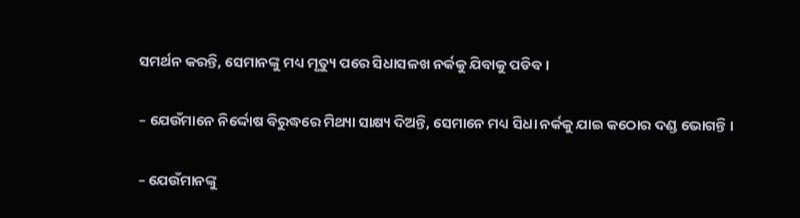ସମର୍ଥନ କରନ୍ତି, ସେମାନଙ୍କୁ ମଧ୍ୟ ମୃତ୍ୟୁ ପରେ ସିଧାସଳଖ ନର୍କକୁ ଯିବାକୁ ପଡିବ ।

– ଯେଉଁମାନେ ନିର୍ଦ୍ଦୋଷ ବିରୁଦ୍ଧରେ ମିଥ୍ୟା ସାକ୍ଷ୍ୟ ଦିଅନ୍ତି, ସେମାନେ ମଧ୍ୟ ସିଧା ନର୍କକୁ ଯାଇ କଠୋର ଦଣ୍ଡ ଭୋଗନ୍ତି ।

– ଯେଉଁମାନଙ୍କୁ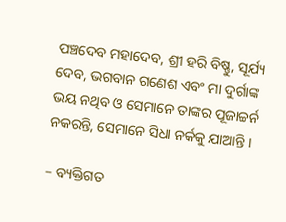ପଞ୍ଚଦେବ ମହାଦେବ, ଶ୍ରୀ ହରି ବିଷ୍ଣୁ, ସୂର୍ଯ୍ୟ ଦେବ, ଭଗବାନ ଗଣେଶ ଏବଂ ମା ଦୁର୍ଗାଙ୍କ ଭୟ ନଥିବ ଓ ସେମାନେ ତାଙ୍କର ପୂଜାଚ୍ଚର୍ନ ନକରନ୍ତି, ସେମାନେ ସିଧା ନର୍କକୁ ଯାଆନ୍ତି ।

– ବ୍ୟକ୍ତିଗତ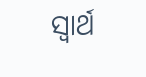ସ୍ୱାର୍ଥ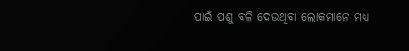ପାଇଁ ପଶୁ ବଳି ଦେଉଥିବା ଲୋକମାନେ ମଧ୍ୟ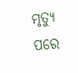ମୃତ୍ୟୁ ପରେ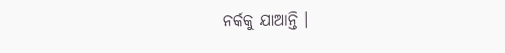ନର୍କକୁ ଯାଆନ୍ତି ।